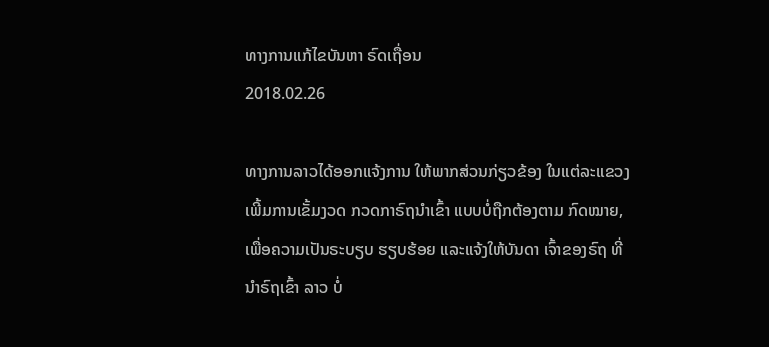ທາງການແກ້ໄຂບັນຫາ ຣົດເຖື່ອນ
2018.02.26

ທາງການລາວໄດ້ອອກແຈ້ງການ ໃຫ້ພາກສ່ວນກ່ຽວຂ້ອງ ໃນແຕ່ລະແຂວງ ເພີ້ມການເຂັ້ມງວດ ກວດກາຣົຖນຳເຂົ້າ ແບບບໍ່ຖືກຕ້ອງຕາມ ກົດໝາຍ, ເພື່ອຄວາມເປັນຣະບຽບ ຮຽບຮ້ອຍ ແລະແຈ້ງໃຫ້ບັນດາ ເຈົ້າຂອງຣົຖ ທີ່ນຳຣົຖເຂົ້າ ລາວ ບໍ່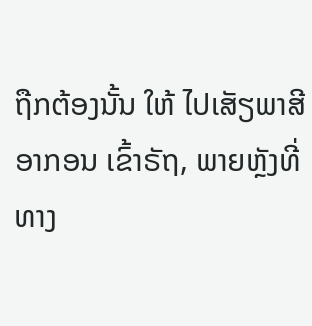ຖືກຕ້ອງນັ້ນ ໃຫ້ ໄປເສັຽພາສີ ອາກອນ ເຂົ້າຣັຖ, ພາຍຫຼັງທີ່ທາງ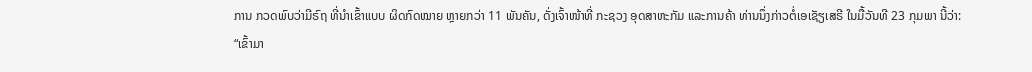ການ ກວດພົບວ່າມີຣົຖ ທີ່ນຳເຂົ້າແບບ ຜິດກົດໝາຍ ຫຼາຍກວ່າ 11 ພັນຄັນ, ດັ່ງເຈົ້າໜ້າທີ່ ກະຊວງ ອຸດສາຫະກັມ ແລະການຄ້າ ທ່ານນຶ່ງກ່າວຕໍ່ເອເຊັຽເສຣີ ໃນມື້ວັນທີ 23 ກຸມພາ ນີ້ວ່າ:
“ເຂົ້າມາ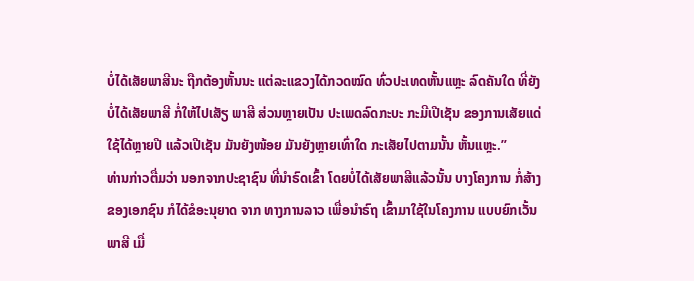ບໍ່ໄດ້ເສັຍພາສີນະ ຖືກຕ້ອງຫັ້ນນະ ແຕ່ລະແຂວງໄດ້ກວດໝົດ ທົ່ວປະເທດຫັ້ນແຫຼະ ລົດຄັນໃດ ທີ່ຍັງບໍ່ໄດ້ເສັຍພາສີ ກໍ່ໃຫ້ໄປເສັຽ ພາສີ ສ່ວນຫຼາຍເປັນ ປະເພດລົດກະບະ ກະມີເປີເຊັນ ຂອງການເສັຍແດ່ ໃຊ້ໄດ້ຫຼາຍປີ ແລ້ວເປີເຊັນ ມັນຍັງໜ້ອຍ ມັນຍັງຫຼາຍເທົ່າໃດ ກະເສັຍໄປຕາມນັ້ນ ຫັ້ນແຫຼະ.”
ທ່ານກ່າວຕື່ມວ່າ ນອກຈາກປະຊາຊົນ ທີ່ນຳຣົດເຂົ້າ ໂດຍບໍ່ໄດ້ເສັຍພາສີແລ້ວນັ້ນ ບາງໂຄງການ ກໍ່ສ້າງຂອງເອກຊົນ ກໍໄດ້ຂໍອະນຸຍາດ ຈາກ ທາງການລາວ ເພື່ອນຳຣົຖ ເຂົ້າມາໃຊ້ໃນໂຄງການ ແບບຍົກເວັ້ນພາສີ ເມື່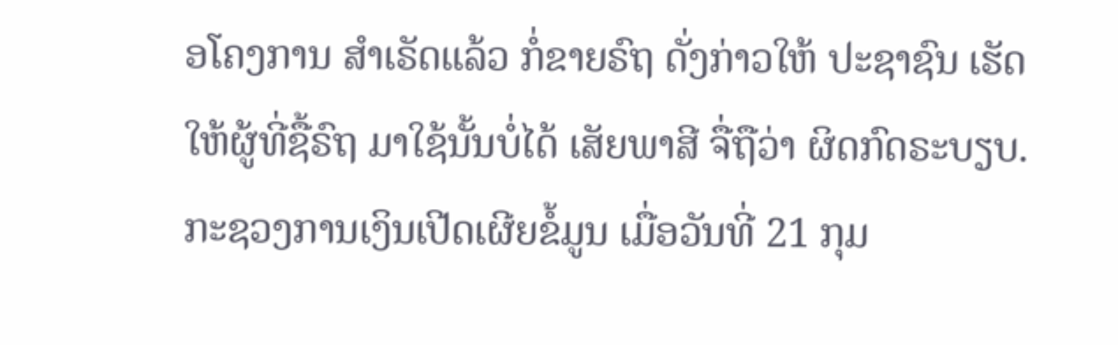ອໂຄງການ ສຳເຣັດແລ້ວ ກໍ່ຂາຍຣົຖ ດັ່ງກ່າວໃຫ້ ປະຊາຊົນ ເຮັດໃຫ້ຜູ້ທີ່ຊື້ຣົຖ ມາໃຊ້ນັ້ນບໍ່ໄດ້ ເສັຍພາສີ ຈື່ຖືວ່າ ຜິດກົດຣະບຽບ.
ກະຊວງການເງິນເປີດເຜີຍຂໍ້ມູນ ເມື່ອວັນທີ່ 21 ກຸມ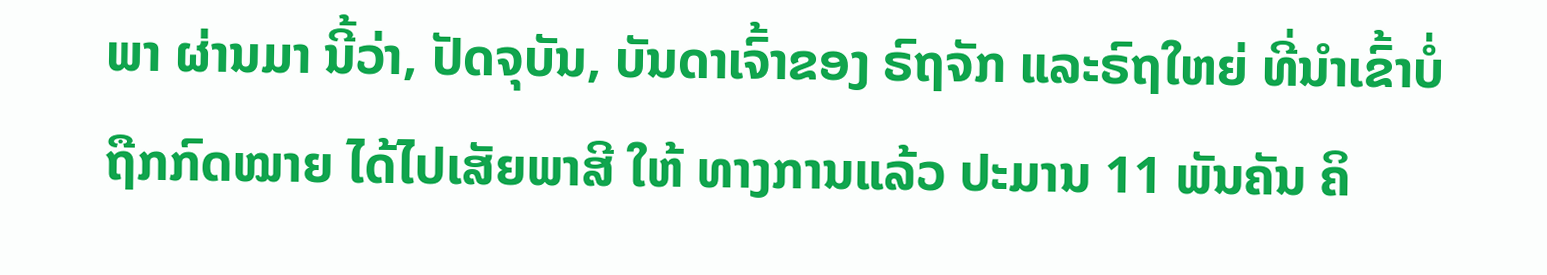ພາ ຜ່ານມາ ນີ້ວ່າ, ປັດຈຸບັນ, ບັນດາເຈົ້າຂອງ ຣົຖຈັກ ແລະຣົຖໃຫຍ່ ທີ່ນຳເຂົ້າບໍ່ ຖືກກົດໝາຍ ໄດ້ໄປເສັຍພາສີ ໃຫ້ ທາງການແລ້ວ ປະມານ 11 ພັນຄັນ ຄິ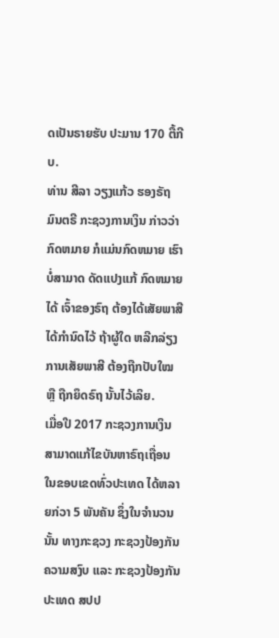ດເປັນຣາຍຮັບ ປະມານ 170 ຕື້ກີບ.
ທ່ານ ສີລາ ວຽງແກ້ວ ຮອງຣັຖມົນຕຣີ ກະຊວງການເງິນ ກ່າວວ່າ ກົດຫມາຍ ກໍແມ່ນກົດຫມາຍ ເຮົາບໍ່ສາມາດ ດັດແປງແກ້ ກົດຫມາຍໄດ້ ເຈົ້າຂອງຣົຖ ຕ້ອງໄດ້ເສັຍພາສີ ໄດ້ກໍານົດໄວ້ ຖ້າຜູ້ໃດ ຫລີກລ່ຽງ ການເສັຍພາສີ ຕ້ອງຖືກປັບໃໝ ຫຼື ຖືກຍຶດຣົຖ ນັ້ນໄວ້ເລິຍ.
ເມື່ອປີ 2017 ກະຊວງການເງິນ ສາມາດແກ້ໄຂບັນຫາຣົຖເຖື່ອນ ໃນຂອບເຂດທົ່ວປະເທດ ໄດ້ຫລາຍກ່ວາ 5 ພັນຄັນ ຊຶ່ງໃນຈໍານວນນັ້ນ ທາງກະຊວງ ກະຊວງປ້ອງກັນ ຄວາມສງົບ ແລະ ກະຊວງປ້ອງກັນປະເທດ ສປປ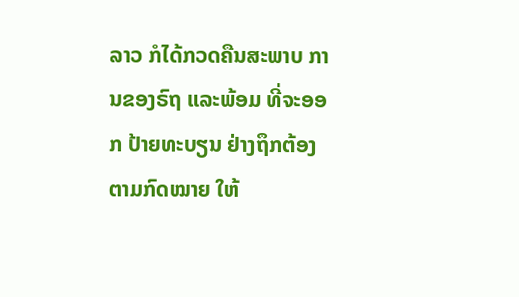ລາວ ກໍໄດ້ກວດຄືນສະພາບ ການຂອງຣົຖ ແລະພ້ອມ ທີ່ຈະອອກ ປ້າຍທະບຽນ ຢ່າງຖຶກຕ້ອງ ຕາມກົດໝາຍ ໃຫ້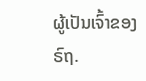ຜູ້ເປັນເຈົ້າຂອງ ຣົຖ.